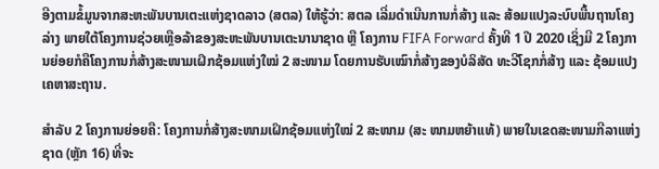ອີງຕາມຂໍ້ມູນຈາກສະຫະພັນບານເຕະແຫ່ງຊາດລາວ (ສຕລ) ໃຫ້ຮູ້ວ່າ: ສຕລ ເລີ່ມດຳເນີນການກໍ່ສ້າງ ແລະ ສ້ອມແປງລະບົບພື້ນຖານໂຄງລ່າງ ພາຍໃຕ້ໂຄງການຊ່ວຍເຫຼືອລ້າຂອງສະຫະພັນບານເຕະນານາຊາດ ຫຼື ໂຄງການ FIFA Forward ຄັ້ງທີ 1 ປີ 2020 ເຊິ່ງມີ 2 ໂຄງການຍ່ອຍກໍຄືໂຄງການກໍ່ສ້າງສະໜາມເຝິກຊ້ອມແຫ່ງໃໝ່ 2 ສະໜາມ ໂດຍການຮັບເໝົາກໍ່ສ້າງຂອງບໍລິສັດ ທະວີໂຊກກໍ່ສ້າງ ແລະ ຊ້ອມແປງເຄຫາສະຖານ.

ສຳລັບ 2 ໂຄງການຍ່ອຍຄື: ໂຄງການກໍ່ສ້າງສະໜາມເຝິກຊ້ອມແຫ່ງໃໝ່ 2 ສະໜາມ (ສະ ໜາມຫຍ້າແທ້) ພາຍໃນເຂດສະໜາມກີລາແຫ່ງຊາດ (ຫຼັກ 16) ທີ່ຈະ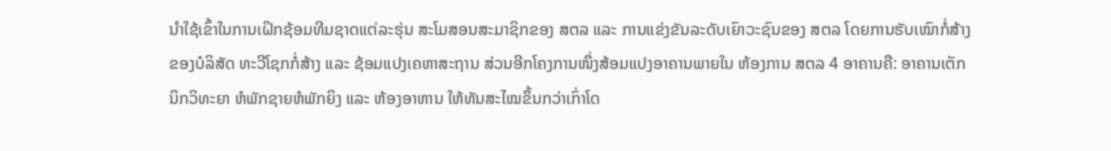ນຳໃຊ້ເຂົ້າໃນການເຝິກຊ້ອມທີມຊາດແຕ່ລະຮຸ່ນ ສະໂມສອນສະມາຊິກຂອງ ສຕລ ແລະ ການແຂ່ງຂັນລະດັບເຍົາວະຊົນຂອງ ສຕລ ໂດຍການຮັບເໝົາກໍ່ສ້າງຂອງບໍລິສັດ ທະວີໂຊກກໍ່ສ້າງ ແລະ ຊ້ອມແປງເຄຫາສະຖານ ສ່ວນອີກໂຄງການໜຶ່ງສ້ອມແປງອາຄານພາຍໃນ ຫ້ອງການ ສຕລ 4 ອາຄານຄື: ອາຄານເຕັກນິກວິທະຍາ ຫໍພັກຊາຍຫໍພັກຍິງ ແລະ ຫ້ອງອາຫານ ໃຫ້ທັນສະໄໝຂຶ້ນກວ່າເກົ່າໂດ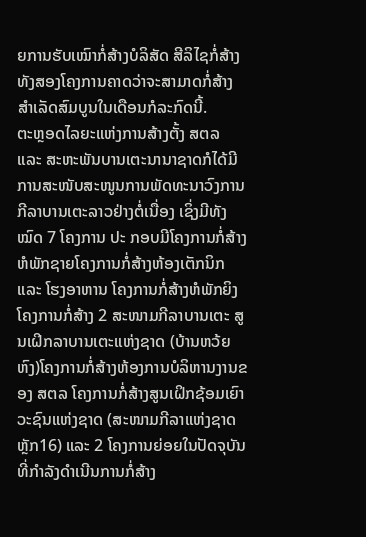ຍການຮັບເໝົາກໍ່ສ້າງບໍລິສັດ ສີລິໄຊກໍ່ສ້າງ ທັງສອງໂຄງການຄາດວ່າຈະສາມາດກໍ່ສ້າງສຳເລັດສົມບູນໃນເດືອນກໍລະກົດນີ້.
ຕະຫຼອດໄລຍະແຫ່ງການສ້າງຕັ້ງ ສຕລ ແລະ ສະຫະພັນບານເຕະນານາຊາດກໍໄດ້ມີການສະໜັບສະໜູນການພັດທະນາວົງການກີລາບານເຕະລາວຢ່າງຕໍ່ເນື່ອງ ເຊິ່ງມີທັງໝົດ 7 ໂຄງການ ປະ ກອບມີໂຄງການກໍ່ສ້າງຫໍພັກຊາຍໂຄງການກໍ່ສ້າງຫ້ອງເຕັກນິກ ແລະ ໂຮງອາຫານ ໂຄງການກໍ່ສ້າງຫໍພັກຍິງໂຄງການກໍ່ສ້າງ 2 ສະໜາມກີລາບານເຕະ ສູນເຝິກລາບານເຕະແຫ່ງຊາດ (ບ້ານຫວ້ຍຫົງ)ໂຄງການກໍ່ສ້າງຫ້ອງການບໍລິຫານງານຂອງ ສຕລ ໂຄງການກໍ່ສ້າງສູນເຝິກຊ້ອມເຍົາວະຊົນແຫ່ງຊາດ (ສະໜາມກີລາແຫ່ງຊາດ ຫຼັກ16) ແລະ 2 ໂຄງການຍ່ອຍໃນປັດຈຸບັນ ທີ່ກຳລັງດຳເນີນການກໍ່ສ້າງ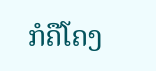ກໍຄືໂຄງ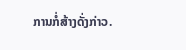ການກໍ່ສ້າງດັ່ງກ່າວ.